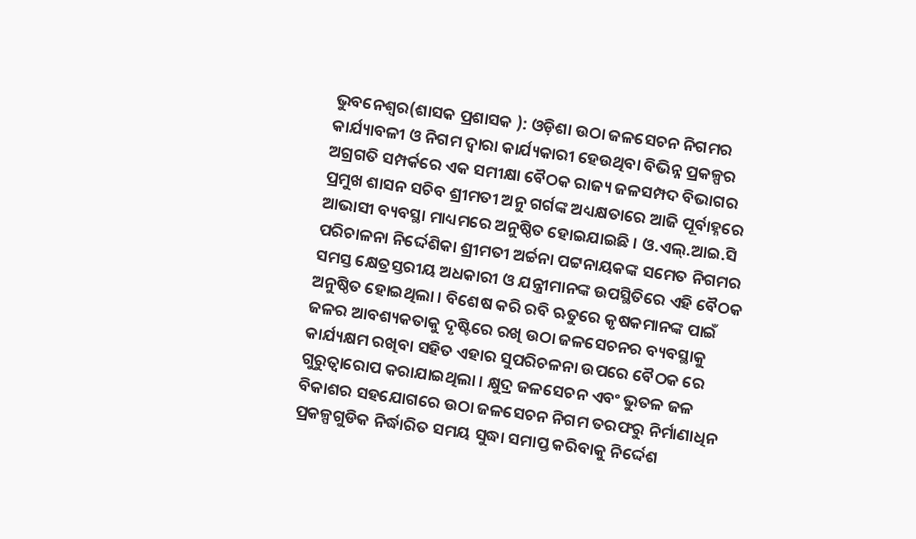ଭୁବନେଶ୍ୱର(ଶାସକ ପ୍ରଶାସକ ): ଓଡ଼ିଶା ଉଠା ଜଳସେଚନ ନିଗମର କାର୍ଯ୍ୟାବଳୀ ଓ ନିଗମ ଦ୍ୱାରା କାର୍ଯ୍ୟକାରୀ ହେଉଥିବା ବିଭିନ୍ନ ପ୍ରକଳ୍ପର ଅଗ୍ରଗତି ସମ୍ପର୍କରେ ଏକ ସମୀକ୍ଷା ବୈଠକ ରାଜ୍ୟ ଜଳସମ୍ପଦ ବିଭାଗର ପ୍ରମୁଖ ଶାସନ ସଚିବ ଶ୍ରୀମତୀ ଅନୁ ଗର୍ଗଙ୍କ ଅଧ୍ୟକ୍ଷତାରେ ଆଜି ପୂର୍ବାହ୍ନରେ ଆଭାସୀ ବ୍ୟବସ୍ଥା ମାଧ୍ୟମରେ ଅନୁଷ୍ଠିତ ହୋଇଯାଇଛି । ଓ.ଏଲ୍.ଆଇ.ସି ପରିଚାଳନା ନିର୍ଦ୍ଦେଶିକା ଶ୍ରୀମତୀ ଅର୍ଚ୍ଚନା ପଟ୍ଟନାୟକଙ୍କ ସମେତ ନିଗମର ସମସ୍ତ କ୍ଷେତ୍ରସ୍ତରୀୟ ଅଧକାରୀ ଓ ଯନ୍ତ୍ରୀମାନଙ୍କ ଉପସ୍ଥିତିରେ ଏହି ବୈଠକ ଅନୁଷ୍ଠିତ ହୋଇଥିଲା । ବିଶେଷ କରି ରବି ଋତୁରେ କୃଷକମାନଙ୍କ ପାଇଁ ଜଳର ଆବଶ୍ୟକତାକୁ ଦୃଷ୍ଟିରେ ରଖି ଉଠା ଜଳସେଚନର ବ୍ୟବସ୍ଥାକୁ କାର୍ଯ୍ୟକ୍ଷମ ରଖିବା ସହିତ ଏହାର ସୁପରିଚଳନା ଉପରେ ବୈଠକ ରେ ଗୁରୁତ୍ୱାରୋପ କରାଯାଇଥିଲା । କ୍ଷୁଦ୍ର ଜଳସେଚନ ଏବଂ ଭୁତଳ ଜଳ ବିକାଶର ସହଯୋଗରେ ଉଠା ଜଳସେଚନ ନିଗମ ତରଫରୁ ନିର୍ମାଣାଧିନ ପ୍ରକଳ୍ପଗୁଡିକ ନିର୍ଦ୍ଧାରିତ ସମୟ ସୁଦ୍ଧା ସମାପ୍ତ କରିବାକୁ ନିର୍ଦ୍ଦେଶ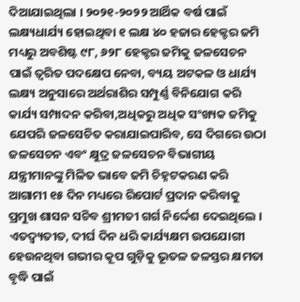ଦିଆଯାଇଥିଲା । ୨୦୨୧-୨୦୨୨ ଆର୍ଥିକ ବର୍ଷ ପାଇଁ ଲକ୍ଷ୍ୟଧାର୍ଯ୍ୟ ହୋଇଥିବା ୧ ଲକ୍ଷ ୪୦ ହଜାର ହେକ୍ଟର ଜମି ମଧ୍ୟରୁ ଅବଶିଷ୍ଟ ୯୮, ୬୨୮ ହେକ୍ଟର ଜମିକୁ ଜଳସେଚନ ପାଇଁ ତ୍ୱରିତ ପଦକ୍ଷେପ ନେବା, ବ୍ୟୟ ଅଟକଳ ଓ ଧାର୍ଯ୍ୟ ଲକ୍ଷ୍ୟ ଅନୁସାରେ ଅର୍ଥରାଶିର ସମ୍ପୁର୍ଣ୍ଣ ବିନିଯୋଗ କରି କାର୍ଯ୍ୟ ସମ୍ପାଦନ କରିବା,ଅଧିକରୁ ଅଧିକ ସଂଖ୍ୟକ ଜମିକୁ ଯେପରି ଜଳସେଚିତ କରାଯାଇପାରିବ, ସେ ଦିଗରେ ଉଠା ଜଳସେଚନ ଏବଂ କ୍ଷୁଦ୍ର ଜଳସେଚନ ବିଭାଗୀୟ ଯନ୍ତ୍ରୀମାନଙ୍କୁ ମିଳିତ ଭାବେ ଜମି ଚିହ୍ନଟକରଣ କରି ଆଗାମୀ ୧୫ ଦିନ ମଧ୍ୟରେ ରିପୋର୍ଟ ପ୍ରଦାନ କରିବାକୁ ପ୍ରମୁଖ ଶାସନ ସଚିବ ଶ୍ରୀମତୀ ଗର୍ଗ ନିର୍ଦ୍ଦେଶ ଦେଇଥିଲେ ।
ଏତଦ୍ବ୍ୟତୀତ, ଦୀର୍ଘ ଦିନ ଧରି କାର୍ଯ୍ୟକ୍ଷମ ଉପଯୋଗୀ ହେଉନଥିବା ଗଭୀର କୂପ ଗୁଡ଼ିକୁ ଭୂତଳ ଜଳସ୍ତର କ୍ଷମତା ବୃଦ୍ଧି ପାଇଁ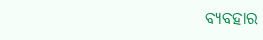ବ୍ୟବହାର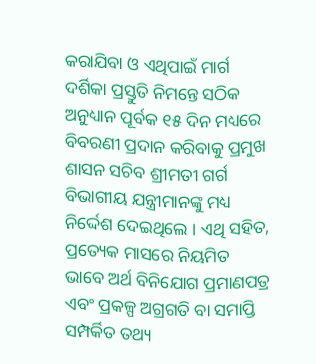କରାଯିବା ଓ ଏଥିପାଇଁ ମାର୍ଗ ଦର୍ଶିକା ପ୍ରସ୍ତୁତି ନିମନ୍ତେ ସଠିକ ଅନୁଧ୍ୟାନ ପୂର୍ବକ ୧୫ ଦିନ ମଧ୍ୟରେ ବିବରଣୀ ପ୍ରଦାନ କରିବାକୁ ପ୍ରମୁଖ ଶାସନ ସଚିବ ଶ୍ରୀମତୀ ଗର୍ଗ ବିଭାଗୀୟ ଯନ୍ତ୍ରୀମାନଙ୍କୁ ମଧ୍ୟ ନିର୍ଦ୍ଦେଶ ଦେଇଥିଲେ । ଏଥି ସହିତ, ପ୍ରତ୍ୟେକ ମାସରେ ନିୟମିତ ଭାବେ ଅର୍ଥ ବିନିଯୋଗ ପ୍ରମାଣପତ୍ର ଏବଂ ପ୍ରକଳ୍ପ ଅଗ୍ରଗତି ବା ସମାପ୍ତି ସମ୍ପର୍କିତ ତଥ୍ୟ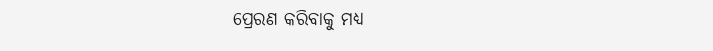ପ୍ରେରଣ କରିବାକୁ ମଧ୍ୟ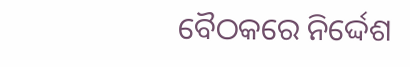ବୈଠକରେ ନିର୍ଦ୍ଦେଶ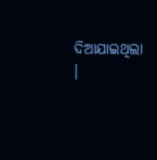ଦିଆଯାଇଥିଲା ।